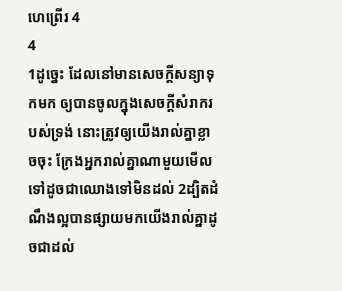ហេព្រើរ 4
4
1ដូច្នេះ ដែលនៅមានសេចក្ដីសន្យាទុកមក ឲ្យបានចូលក្នុងសេចក្ដីសំរាករបស់ទ្រង់ នោះត្រូវឲ្យយើងរាល់គ្នាខ្លាចចុះ ក្រែងអ្នករាល់គ្នាណាមួយមើលទៅដូចជាឈោងទៅមិនដល់ 2ដ្បិតដំណឹងល្អបានផ្សាយមកយើងរាល់គ្នាដូចជាដល់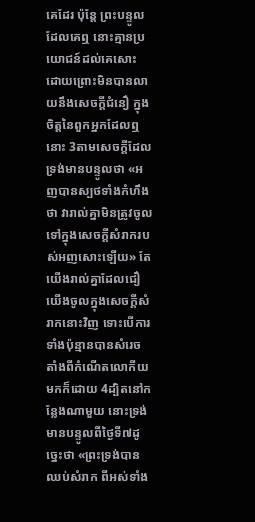គេដែរ ប៉ុន្តែ ព្រះបន្ទូលដែលគេឮ នោះគ្មានប្រយោជន៍ដល់គេសោះ ដោយព្រោះមិនបានលាយនឹងសេចក្ដីជំនឿ ក្នុងចិត្តនៃពួកអ្នកដែលឮនោះ 3តាមសេចក្ដីដែលទ្រង់មានបន្ទូលថា «អញបានស្បថទាំងកំហឹងថា វារាល់គ្នាមិនត្រូវចូលទៅក្នុងសេចក្ដីសំរាករបស់អញសោះឡើយ» តែយើងរាល់គ្នាដែលជឿ យើងចូលក្នុងសេចក្ដីសំរាកនោះវិញ ទោះបើការទាំងប៉ុន្មានបានសំរេច តាំងពីកំណើតលោកីយមកក៏ដោយ 4ដ្បិតនៅកន្លែងណាមួយ នោះទ្រង់មានបន្ទូលពីថ្ងៃទី៧ដូច្នេះថា «ព្រះទ្រង់បានឈប់សំរាក ពីអស់ទាំង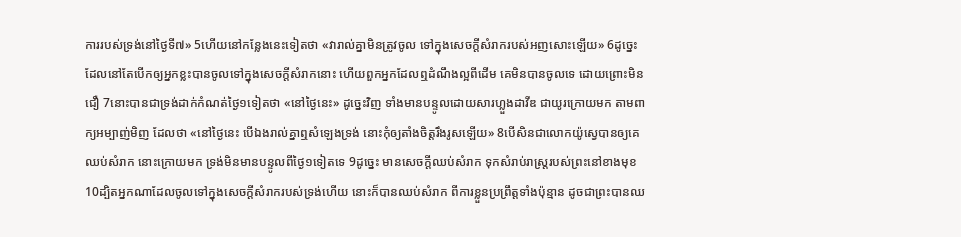ការរបស់ទ្រង់នៅថ្ងៃទី៧» 5ហើយនៅកន្លែងនេះទៀតថា «វារាល់គ្នាមិនត្រូវចូល ទៅក្នុងសេចក្ដីសំរាករបស់អញសោះឡើយ» 6ដូច្នេះ ដែលនៅតែបើកឲ្យអ្នកខ្លះបានចូលទៅក្នុងសេចក្ដីសំរាកនោះ ហើយពួកអ្នកដែលឮដំណឹងល្អពីដើម គេមិនបានចូលទេ ដោយព្រោះមិនជឿ 7នោះបានជាទ្រង់ដាក់កំណត់ថ្ងៃ១ទៀតថា «នៅថ្ងៃនេះ» ដូច្នេះវិញ ទាំងមានបន្ទូលដោយសារហ្លួងដាវីឌ ជាយូរក្រោយមក តាមពាក្យអម្បាញ់មិញ ដែលថា «នៅថ្ងៃនេះ បើឯងរាល់គ្នាឮសំឡេងទ្រង់ នោះកុំឲ្យតាំងចិត្តរឹងរូសឡើយ» 8បើសិនជាលោកយ៉ូស្វេបានឲ្យគេឈប់សំរាក នោះក្រោយមក ទ្រង់មិនមានបន្ទូលពីថ្ងៃ១ទៀតទេ 9ដូច្នេះ មានសេចក្ដីឈប់សំរាក ទុកសំរាប់រាស្ត្ររបស់ព្រះនៅខាងមុខ 10ដ្បិតអ្នកណាដែលចូលទៅក្នុងសេចក្ដីសំរាករបស់ទ្រង់ហើយ នោះក៏បានឈប់សំរាក ពីការខ្លួនប្រព្រឹត្តទាំងប៉ុន្មាន ដូចជាព្រះបានឈ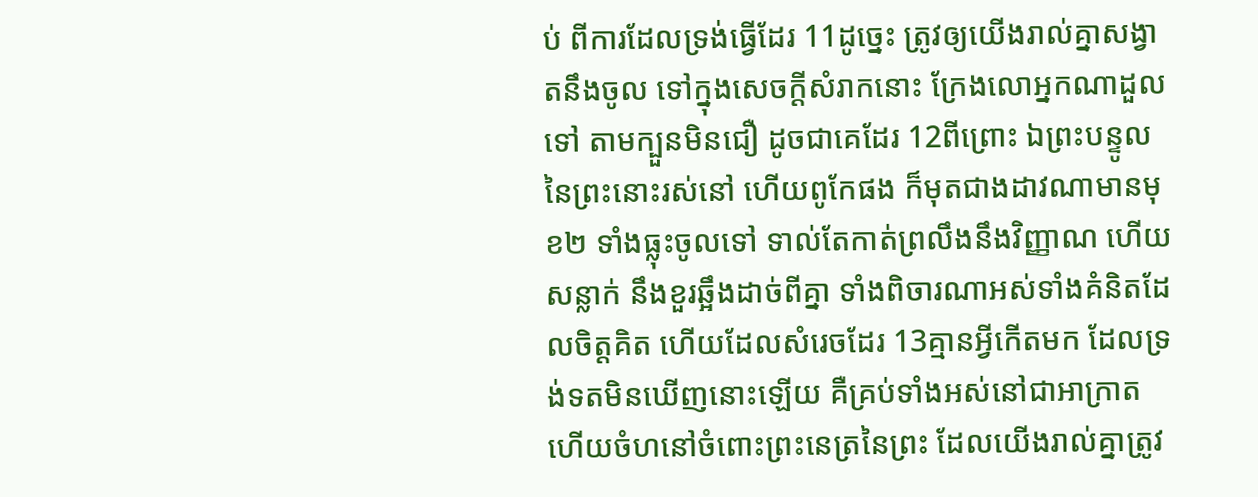ប់ ពីការដែលទ្រង់ធ្វើដែរ 11ដូច្នេះ ត្រូវឲ្យយើងរាល់គ្នាសង្វាតនឹងចូល ទៅក្នុងសេចក្ដីសំរាកនោះ ក្រែងលោអ្នកណាដួលទៅ តាមក្បួនមិនជឿ ដូចជាគេដែរ 12ពីព្រោះ ឯព្រះបន្ទូលនៃព្រះនោះរស់នៅ ហើយពូកែផង ក៏មុតជាងដាវណាមានមុខ២ ទាំងធ្លុះចូលទៅ ទាល់តែកាត់ព្រលឹងនឹងវិញ្ញាណ ហើយសន្លាក់ នឹងខួរឆ្អឹងដាច់ពីគ្នា ទាំងពិចារណាអស់ទាំងគំនិតដែលចិត្តគិត ហើយដែលសំរេចដែរ 13គ្មានអ្វីកើតមក ដែលទ្រង់ទតមិនឃើញនោះឡើយ គឺគ្រប់ទាំងអស់នៅជាអាក្រាត ហើយចំហនៅចំពោះព្រះនេត្រនៃព្រះ ដែលយើងរាល់គ្នាត្រូវ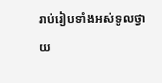រាប់រៀបទាំងអស់ទូលថ្វាយ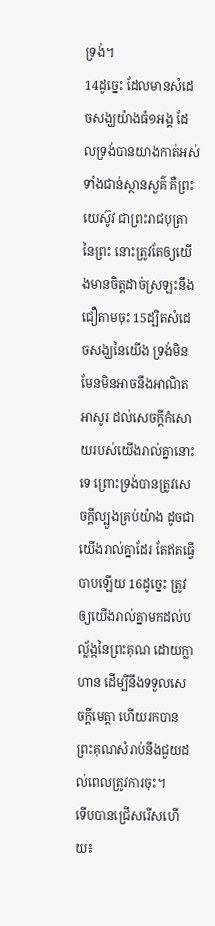ទ្រង់។
14ដូច្នេះ ដែលមានសំដេចសង្ឃយ៉ាងធំ១អង្គ ដែលទ្រង់បានយាងកាត់អស់ទាំងជាន់ស្ថានសួគ៌ គឺព្រះយេស៊ូវ ជាព្រះរាជបុត្រានៃព្រះ នោះត្រូវតែឲ្យយើងមានចិត្តដាច់ស្រឡះនឹងជឿតាមចុះ 15ដ្បិតសំដេចសង្ឃនៃយើង ទ្រង់មិនមែនមិនអាចនឹងអាណិតអាសូរ ដល់សេចក្ដីកំសោយរបស់យើងរាល់គ្នានោះទេ ព្រោះទ្រង់បានត្រូវសេចក្ដីល្បួងគ្រប់យ៉ាង ដូចជាយើងរាល់គ្នាដែរ តែឥតធ្វើបាបឡើយ 16ដូច្នេះ ត្រូវឲ្យយើងរាល់គ្នាមកដល់បល្ល័ង្កនៃព្រះគុណ ដោយក្លាហាន ដើម្បីនឹងទទួលសេចក្ដីមេត្តា ហើយរកបានព្រះគុណសំរាប់នឹងជួយដល់ពេលត្រូវការចុះ។
ទើបបានជ្រើសរើសហើយ៖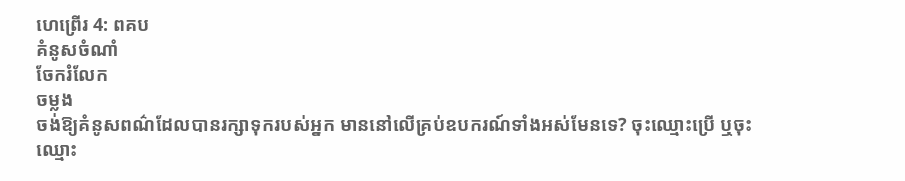ហេព្រើរ 4: ពគប
គំនូសចំណាំ
ចែករំលែក
ចម្លង
ចង់ឱ្យគំនូសពណ៌ដែលបានរក្សាទុករបស់អ្នក មាននៅលើគ្រប់ឧបករណ៍ទាំងអស់មែនទេ? ចុះឈ្មោះប្រើ ឬចុះឈ្មោះ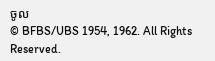ចូល
© BFBS/UBS 1954, 1962. All Rights Reserved.